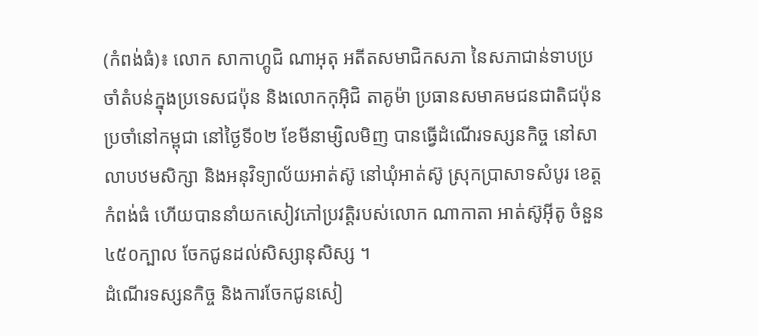(កំពង់ធំ)៖ លោក សាកាហ្គូជិ ណាអុតុ អតីតសមាជិកសភា នៃសភាជាន់ទាបប្រចាំតំបន់ក្នុងប្រទេសជប៉ុន និងលោកកុអ៊ិជិ តាគូម៉ា ប្រធានសមាគមជនជាតិជប៉ុនប្រចាំនៅកម្ពុជា នៅថ្ងៃទី០២ ខែមីនាម្សិលមិញ បានធ្វើដំណើរទស្សនកិច្ច នៅសាលាបឋមសិក្សា និងអនុវិទ្យាល័យអាត់ស៊ូ នៅឃុំអាត់ស៊ូ ស្រុកប្រាសាទសំបូរ ខេត្តកំពង់ធំ ហើយបាននាំយកសៀវភៅប្រវត្តិរបស់លោក ណាកាតា អាត់ស៊ូអ៊ីតូ ចំនួន ៤៥០ក្បាល ចែកជូនដល់សិស្សានុសិស្ស ។
ដំណើរទស្សនកិច្ច និងការចែកជូនសៀ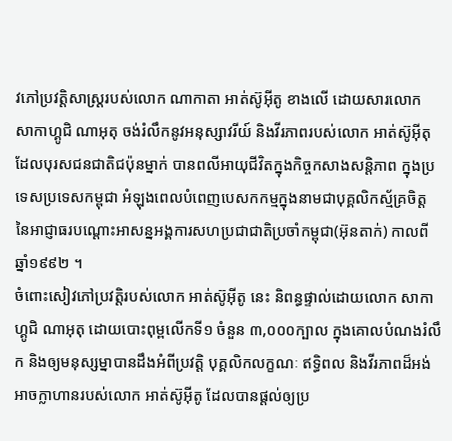វភៅប្រវត្តិសាស្ដ្ររបស់លោក ណាកាតា អាត់ស៊ូអ៊ីតូ ខាងលើ ដោយសារលោក សាកាហ្គូជិ ណាអុតុ ចង់រំលឹកនូវអនុស្សាវរីយ៍ និងវីរភាពរបស់លោក អាត់ស៊ូអ៊ីតុ ដែលបុរសជនជាតិជប៉ុនម្នាក់ បានពលីអាយុជីវិតក្នុងកិច្ចកសាងសន្ដិភាព ក្នុងប្រទេសប្រទេសកម្ពុជា អំឡុងពេលបំពេញបេសកកម្មក្នុងនាមជាបុគ្គលិកស្ម័គ្រចិត្ត នៃអាជ្ញាធរបណ្ដោះអាសន្នអង្គការសហប្រជាជាតិប្រចាំកម្ពុជា(អ៊ុនតាក់) កាលពីឆ្នាំ១៩៩២ ។
ចំពោះសៀវភៅប្រវត្តិរបស់លោក អាត់ស៊ូអ៊ីតូ នេះ និពន្ធផ្ទាល់ដោយលោក សាកាហ្គូជិ ណាអុតុ ដោយបោះពុម្ពលើកទី១ ចំនួន ៣,០០០ក្បាល ក្នុងគោលបំណងរំលឹក និងឲ្យមនុស្សម្នាបានដឹងអំពីប្រវត្តិ បុគ្គលិកលក្ខណៈ ឥទ្ធិពល និងវីរភាពដ៏អង់អាចក្លាហានរបស់លោក អាត់ស៊ូអ៊ីតូ ដែលបានផ្ដល់ឲ្យប្រ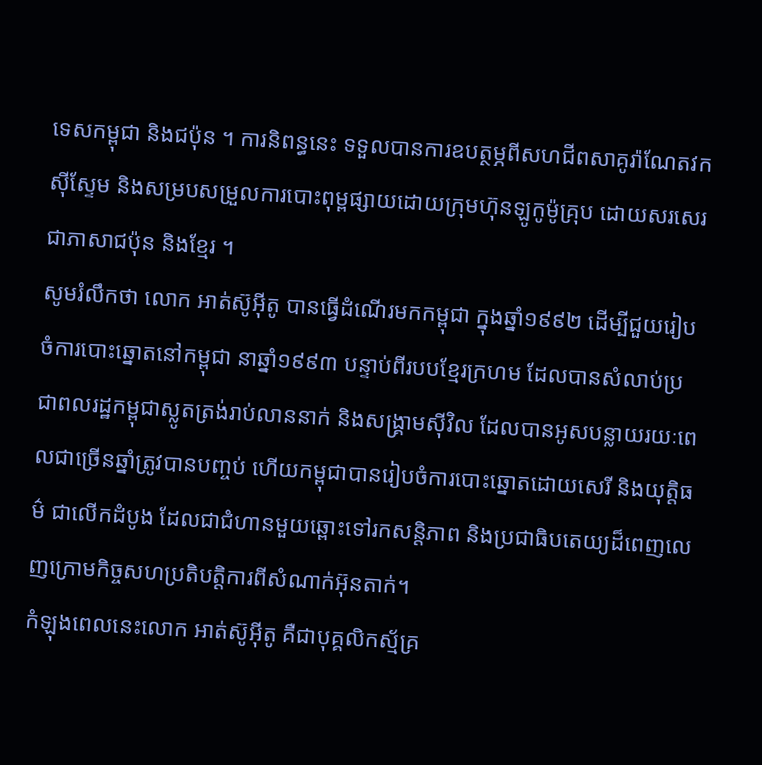ទេសកម្ពុជា និងជប៉ុន ។ ការនិពន្ធនេះ ទទួលបានការឧបត្ថម្ភពីសហជីពសាគូរ៉ាណែតវកស៊ីស្ទែម និងសម្របសម្រួលការបោះពុម្ពផ្សាយដោយក្រុមហ៊ុនឡូកូម៉ូគ្រុប ដោយសរសេរជាភាសាជប៉ុន និងខ្មែរ ។
សូមរំលឹកថា លោក អាត់ស៊ូអ៊ីតូ បានធ្វើដំណើរមកកម្ពុជា ក្នុងឆ្នាំ១៩៩២ ដើម្បីជួយរៀបចំការបោះឆ្នោតនៅកម្ពុជា នាឆ្នាំ១៩៩៣ បន្ទាប់ពីរបបខ្មែរក្រហម ដែលបានសំលាប់ប្រជាពលរដ្ឋកម្ពុជាស្លូតត្រង់រាប់លាននាក់ និងសង្រ្គាមស៊ីវិល ដែលបានអូសបន្លាយរយៈពេលជាច្រើនឆ្នាំត្រូវបានបញ្ចប់ ហើយកម្ពុជាបានរៀបចំការបោះឆ្នោតដោយសេរី និងយុត្តិធម៌ ជាលើកដំបូង ដែលជាជំហានមួយឆ្ពោះទៅរកសន្តិភាព និងប្រជាធិបតេយ្យដ៏ពេញលេញក្រោមកិច្ចសហប្រតិបត្តិការពីសំណាក់អ៊ុនតាក់។
កំឡុងពេលនេះលោក អាត់ស៊ូអ៊ីតូ គឺជាបុគ្គលិកស្ម័គ្រ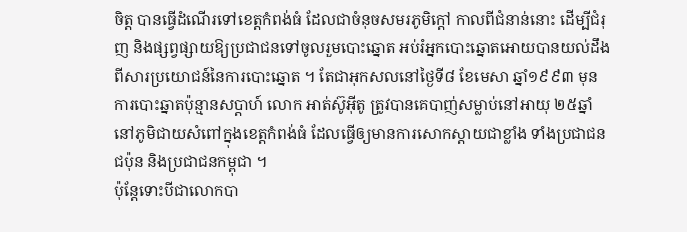ចិត្ត បានធ្វើដំណើរទៅខេត្តកំពង់ធំ ដែលជាចំនុចសមរភូមិក្ដៅ កាលពីជំនាន់នោះ ដើម្បីជំរុញ និងផ្សព្វផ្សាយឱ្យប្រជាជនទៅចូលរួមបោះឆ្នោត អប់រំអ្នកបោះឆ្នោតអោយបានយល់ដឹងពីសារប្រយោជន៍នៃការបោះឆ្នោត ។ តែជាអុកសលនៅថ្ងៃទី៨ ខែមេសា ឆ្នាំ១៩៩៣ មុនការបោះឆ្នាតប៉ុន្មានសប្តាហ៍ លោក អាត់ស៊ូអ៊ីតូ ត្រូវបានគេបាញ់សម្លាប់នៅអាយុ ២៥ឆ្នាំ នៅភូមិជាយសំពៅក្នុងខេត្តកំពង់ធំ ដែលធ្វើឲ្យមានការសោកស្ដាយជាខ្លាំង ទាំងប្រជាជនជប៉ុន និងប្រជាជនកម្ពុជា ។
ប៉ុន្ដែទោះបីជាលោកបា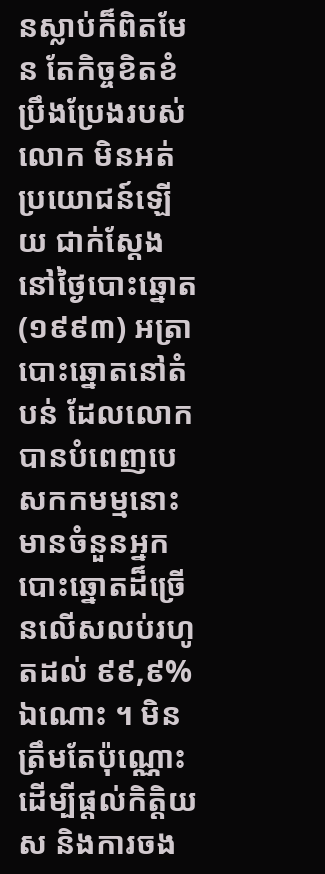នស្លាប់ក៏ពិតមែន តែកិច្ចខិតខំប្រឹងប្រែងរបស់លោក មិនអត់ប្រយោជន៍ឡើយ ជាក់ស្តែងនៅថ្ងៃបោះឆ្នោត(១៩៩៣) អត្រាបោះឆ្នោតនៅតំបន់ ដែលលោកបានបំពេញបេសកកមម្មនោះ មានចំនួនអ្នកបោះឆ្នោតដ៏ច្រើនលើសលប់រហូតដល់ ៩៩,៩% ឯណោះ ។ មិនត្រឹមតែប៉ុណ្ណោះ ដើម្បីផ្តល់កិត្តិយស និងការចង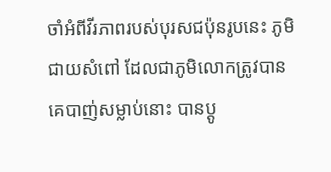ចាំអំពីវីរភាពរបស់បុរសជប៉ុនរូបនេះ ភូមិជាយសំពៅ ដែលជាភូមិលោកតូ្រវបានគេបាញ់សម្លាប់នោះ បានប្តូ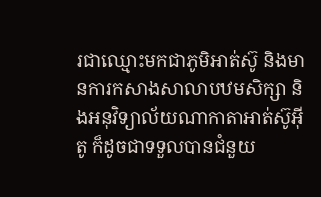រជាឈ្មោះមកជាភូមិអាត់ស៊ូ និងមានការកសាងសាលាបឋមសិក្សា និងអនុវិទ្យាល័យណាកាតាអាត់ស៊ូអ៊ីតូ ក៏ដូចជាទទួលបានជំនួយ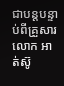ជាបន្ដបន្ទាប់ពីគ្រួសារលោក អាត់ស៊ូ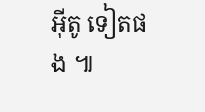អ៊ីតូ ទៀតផង ៕